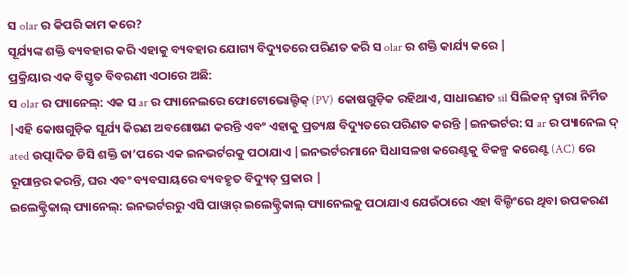ସ olar ର କିପରି କାମ କରେ?
ସୂର୍ଯ୍ୟଙ୍କ ଶକ୍ତି ବ୍ୟବହାର କରି ଏହାକୁ ବ୍ୟବହାର ଯୋଗ୍ୟ ବିଦ୍ୟୁତରେ ପରିଣତ କରି ସ olar ର ଶକ୍ତି କାର୍ଯ୍ୟ କରେ |
ପ୍ରକ୍ରିୟାର ଏକ ବିସ୍ତୃତ ବିବରଣୀ ଏଠାରେ ଅଛି:
ସ olar ର ପ୍ୟାନେଲ୍: ଏକ ସ ar ର ପ୍ୟାନେଲରେ ଫୋଟୋଭୋଲ୍ଟିକ୍ (PV) କୋଷଗୁଡ଼ିକ ରହିଥାଏ, ସାଧାରଣତ sil ସିଲିକନ୍ ଦ୍ୱାରା ନିର୍ମିତ |ଏହି କୋଷଗୁଡ଼ିକ ସୂର୍ଯ୍ୟ କିରଣ ଅବଶୋଷଣ କରନ୍ତି ଏବଂ ଏହାକୁ ପ୍ରତ୍ୟକ୍ଷ ବିଦ୍ୟୁତରେ ପରିଣତ କରନ୍ତି |ଇନଭର୍ଟର: ସ ar ର ପ୍ୟାନେଲ ଦ୍ ated ଉତ୍ପାଦିତ ଡିସି ଶକ୍ତି ତା’ପରେ ଏକ ଇନଭର୍ଟରକୁ ପଠାଯାଏ |ଇନଭର୍ଟରମାନେ ସିଧାସଳଖ କରେଣ୍ଟକୁ ବିକଳ୍ପ କରେଣ୍ଟ (AC) ରେ ରୂପାନ୍ତର କରନ୍ତି, ଘର ଏବଂ ବ୍ୟବସାୟରେ ବ୍ୟବହୃତ ବିଦ୍ୟୁତ୍ ପ୍ରକାର |
ଇଲେକ୍ଟ୍ରିକାଲ୍ ପ୍ୟାନେଲ୍: ଇନଭର୍ଟରରୁ ଏସି ପାୱାର୍ ଇଲେକ୍ଟ୍ରିକାଲ୍ ପ୍ୟାନେଲକୁ ପଠାଯାଏ ଯେଉଁଠାରେ ଏହା ବିଲ୍ଡିଂରେ ଥିବା ଉପକରଣ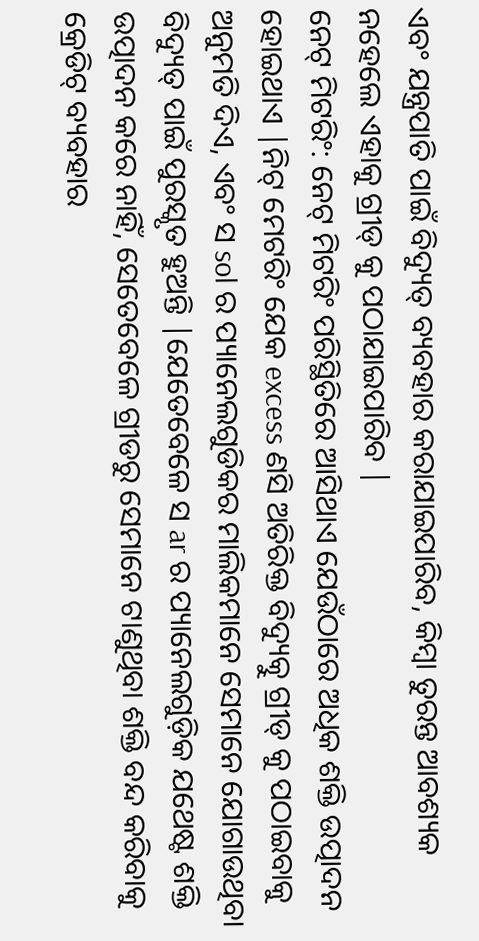ଏବଂ ଯନ୍ତ୍ରପାତି ପାଇଁ ବିଦ୍ୟୁତ୍ ବ୍ୟବହାର କରାଯାଇପାରିବ, କିମ୍ବା ତୁରନ୍ତ ଆବଶ୍ୟକ ନହେଲେ ଏହାକୁ ଗ୍ରୀଡ୍ କୁ ପଠାଯାଇପାରିବ |
ନେଟ୍ ମିଟରିଂ: ନେଟ୍ ମିଟରିଂ ପରିସ୍ଥିତିରେ ଆସିଥାଏ ଯେଉଁଠାରେ ଅଧିକ ଶକ୍ତି ଉତ୍ପାଦନ ହୋଇଥାଏ |ନିଟ୍ ମେଟରିଂ ଯେକ excess ଣସି ଅତିରିକ୍ତ ବିଦ୍ୟୁତ୍କୁ ଗ୍ରୀଡ୍ କୁ ପଠାଇବାକୁ ଅନୁମତି ଦିଏ, ଏବଂ ସ sol ର ପ୍ୟାନେଲଗୁଡିକର ମାଲିକମାନେ ସେମାନେ ଯୋଗାଉଥିବା ବିଦ୍ୟୁତ୍ ପାଇଁ ପୁରସ୍କୃତ ହୁଅନ୍ତି |ଯେତେବେଳେ ସ ar ର ପ୍ୟାନେଲଗୁଡ଼ିକ ଯଥେଷ୍ଟ ଶକ୍ତି ଉତ୍ପାଦନ କରେ ନାହିଁ, ସେତେବେଳେ ଗ୍ରୀଡରୁ ସେମାନେ ଟାଣୁଥିବା ଶକ୍ତି ବନ୍ଦ କରିବାକୁ କ୍ରେଡିଟ୍ ବ୍ୟବହାର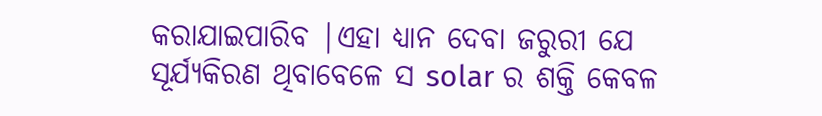କରାଯାଇପାରିବ |ଏହା ଧ୍ୟାନ ଦେବା ଜରୁରୀ ଯେ ସୂର୍ଯ୍ୟକିରଣ ଥିବାବେଳେ ସ solar ର ଶକ୍ତି କେବଳ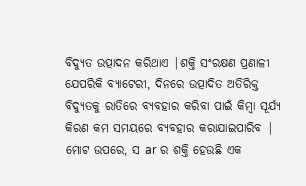ବିଦ୍ୟୁତ ଉତ୍ପାଦନ କରିଥାଏ |ଶକ୍ତି ସଂରକ୍ଷଣ ପ୍ରଣାଳୀ ଯେପରିକି ବ୍ୟାଟେରୀ, ଦିନରେ ଉତ୍ପାଦିତ ଅତିରିକ୍ତ ବିଦ୍ୟୁତକୁ ରାତିରେ ବ୍ୟବହାର କରିବା ପାଇଁ କିମ୍ବା ସୂର୍ଯ୍ୟ କିରଣ କମ ସମୟରେ ବ୍ୟବହାର କରାଯାଇପାରିବ |
ମୋଟ ଉପରେ, ସ ar ର ଶକ୍ତି ହେଉଛି ଏକ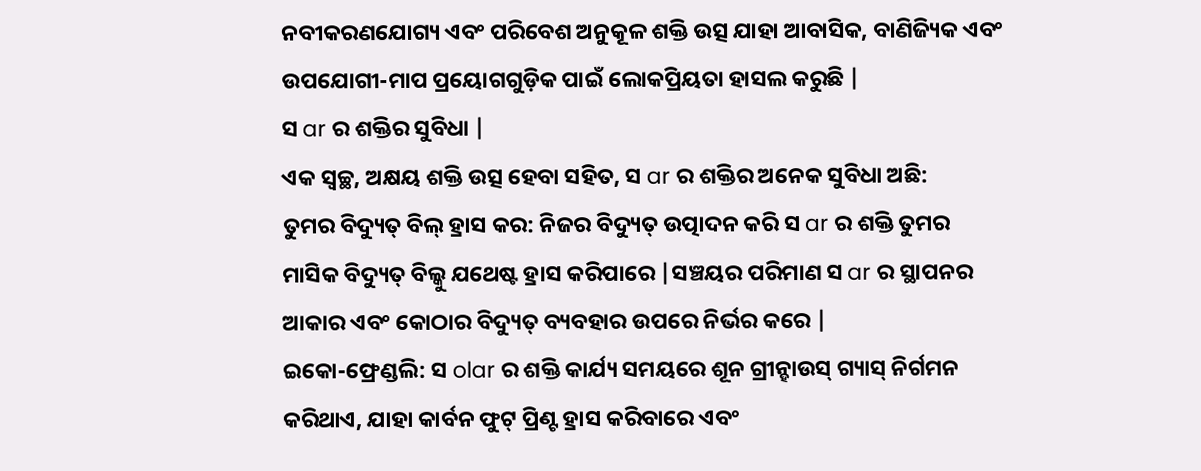ନବୀକରଣଯୋଗ୍ୟ ଏବଂ ପରିବେଶ ଅନୁକୂଳ ଶକ୍ତି ଉତ୍ସ ଯାହା ଆବାସିକ, ବାଣିଜ୍ୟିକ ଏବଂ ଉପଯୋଗୀ-ମାପ ପ୍ରୟୋଗଗୁଡ଼ିକ ପାଇଁ ଲୋକପ୍ରିୟତା ହାସଲ କରୁଛି |
ସ ar ର ଶକ୍ତିର ସୁବିଧା |
ଏକ ସ୍ୱଚ୍ଛ, ଅକ୍ଷୟ ଶକ୍ତି ଉତ୍ସ ହେବା ସହିତ, ସ ar ର ଶକ୍ତିର ଅନେକ ସୁବିଧା ଅଛି:
ତୁମର ବିଦ୍ୟୁତ୍ ବିଲ୍ ହ୍ରାସ କର: ନିଜର ବିଦ୍ୟୁତ୍ ଉତ୍ପାଦନ କରି ସ ar ର ଶକ୍ତି ତୁମର ମାସିକ ବିଦ୍ୟୁତ୍ ବିଲ୍କୁ ଯଥେଷ୍ଟ ହ୍ରାସ କରିପାରେ |ସଞ୍ଚୟର ପରିମାଣ ସ ar ର ସ୍ଥାପନର ଆକାର ଏବଂ କୋଠାର ବିଦ୍ୟୁତ୍ ବ୍ୟବହାର ଉପରେ ନିର୍ଭର କରେ |
ଇକୋ-ଫ୍ରେଣ୍ଡଲି: ସ olar ର ଶକ୍ତି କାର୍ଯ୍ୟ ସମୟରେ ଶୂନ ଗ୍ରୀନ୍ହାଉସ୍ ଗ୍ୟାସ୍ ନିର୍ଗମନ କରିଥାଏ, ଯାହା କାର୍ବନ ଫୁଟ୍ ପ୍ରିଣ୍ଟ ହ୍ରାସ କରିବାରେ ଏବଂ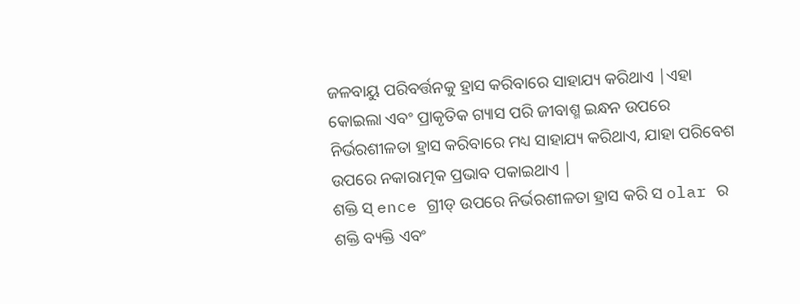ଜଳବାୟୁ ପରିବର୍ତ୍ତନକୁ ହ୍ରାସ କରିବାରେ ସାହାଯ୍ୟ କରିଥାଏ |ଏହା କୋଇଲା ଏବଂ ପ୍ରାକୃତିକ ଗ୍ୟାସ ପରି ଜୀବାଶ୍ମ ଇନ୍ଧନ ଉପରେ ନିର୍ଭରଶୀଳତା ହ୍ରାସ କରିବାରେ ମଧ୍ୟ ସାହାଯ୍ୟ କରିଥାଏ, ଯାହା ପରିବେଶ ଉପରେ ନକାରାତ୍ମକ ପ୍ରଭାବ ପକାଇଥାଏ |
ଶକ୍ତି ସ୍ ence ଗ୍ରୀଡ୍ ଉପରେ ନିର୍ଭରଶୀଳତା ହ୍ରାସ କରି ସ olar ର ଶକ୍ତି ବ୍ୟକ୍ତି ଏବଂ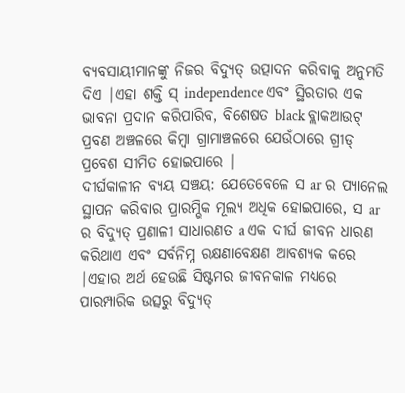ବ୍ୟବସାୟୀମାନଙ୍କୁ ନିଜର ବିଦ୍ୟୁତ୍ ଉତ୍ପାଦନ କରିବାକୁ ଅନୁମତି ଦିଏ |ଏହା ଶକ୍ତି ସ୍ independence ଏବଂ ସ୍ଥିରତାର ଏକ ଭାବନା ପ୍ରଦାନ କରିପାରିବ, ବିଶେଷତ black ବ୍ଲାକଆଉଟ୍ ପ୍ରବଣ ଅଞ୍ଚଳରେ କିମ୍ବା ଗ୍ରାମାଞ୍ଚଳରେ ଯେଉଁଠାରେ ଗ୍ରୀଡ୍ ପ୍ରବେଶ ସୀମିତ ହୋଇପାରେ |
ଦୀର୍ଘକାଳୀନ ବ୍ୟୟ ସଞ୍ଚୟ: ଯେତେବେଳେ ସ ar ର ପ୍ୟାନେଲ ସ୍ଥାପନ କରିବାର ପ୍ରାରମ୍ଭିକ ମୂଲ୍ୟ ଅଧିକ ହୋଇପାରେ, ସ ar ର ବିଦ୍ୟୁତ୍ ପ୍ରଣାଳୀ ସାଧାରଣତ a ଏକ ଦୀର୍ଘ ଜୀବନ ଧାରଣ କରିଥାଏ ଏବଂ ସର୍ବନିମ୍ନ ରକ୍ଷଣାବେକ୍ଷଣ ଆବଶ୍ୟକ କରେ |ଏହାର ଅର୍ଥ ହେଉଛି ସିଷ୍ଟମର ଜୀବନକାଳ ମଧ୍ୟରେ ପାରମ୍ପାରିକ ଉତ୍ସରୁ ବିଦ୍ୟୁତ୍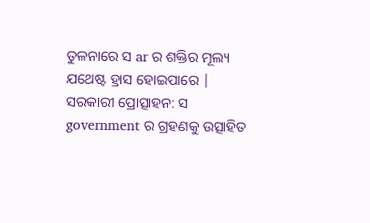ତୁଳନାରେ ସ ar ର ଶକ୍ତିର ମୂଲ୍ୟ ଯଥେଷ୍ଟ ହ୍ରାସ ହୋଇପାରେ |
ସରକାରୀ ପ୍ରୋତ୍ସାହନ: ସ government ର ଗ୍ରହଣକୁ ଉତ୍ସାହିତ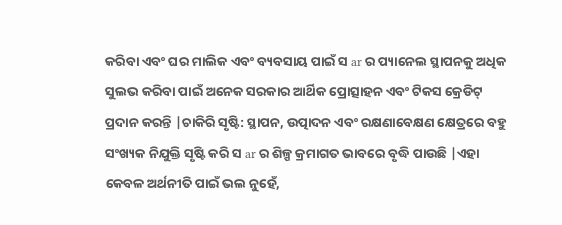କରିବା ଏବଂ ଘର ମାଲିକ ଏବଂ ବ୍ୟବସାୟ ପାଇଁ ସ ar ର ପ୍ୟାନେଲ ସ୍ଥାପନକୁ ଅଧିକ ସୁଲଭ କରିବା ପାଇଁ ଅନେକ ସରକାର ଆର୍ଥିକ ପ୍ରୋତ୍ସାହନ ଏବଂ ଟିକସ କ୍ରେଡିଟ୍ ପ୍ରଦାନ କରନ୍ତି |ଚାକିରି ସୃଷ୍ଟି: ସ୍ଥାପନ, ଉତ୍ପାଦନ ଏବଂ ରକ୍ଷଣାବେକ୍ଷଣ କ୍ଷେତ୍ରରେ ବହୁ ସଂଖ୍ୟକ ନିଯୁକ୍ତି ସୃଷ୍ଟି କରି ସ ar ର ଶିଳ୍ପ କ୍ରମାଗତ ଭାବରେ ବୃଦ୍ଧି ପାଉଛି |ଏହା କେବଳ ଅର୍ଥନୀତି ପାଇଁ ଭଲ ନୁହେଁ,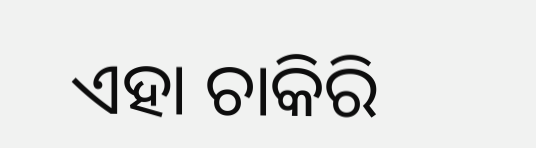ଏହା ଚାକିରି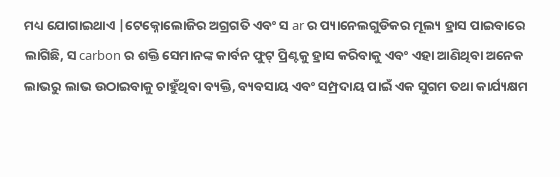ମଧ୍ୟ ଯୋଗାଇଥାଏ |ଟେକ୍ନୋଲୋଜିର ଅଗ୍ରଗତି ଏବଂ ସ ar ର ପ୍ୟାନେଲଗୁଡିକର ମୂଲ୍ୟ ହ୍ରାସ ପାଇବାରେ ଲାଗିଛି, ସ carbon ର ଶକ୍ତି ସେମାନଙ୍କ କାର୍ବନ ଫୁଟ୍ ପ୍ରିଣ୍ଟକୁ ହ୍ରାସ କରିବାକୁ ଏବଂ ଏହା ଆଣିଥିବା ଅନେକ ଲାଭରୁ ଲାଭ ଉଠାଇବାକୁ ଚାହୁଁଥିବା ବ୍ୟକ୍ତି, ବ୍ୟବସାୟ ଏବଂ ସମ୍ପ୍ରଦାୟ ପାଇଁ ଏକ ସୁଗମ ତଥା କାର୍ଯ୍ୟକ୍ଷମ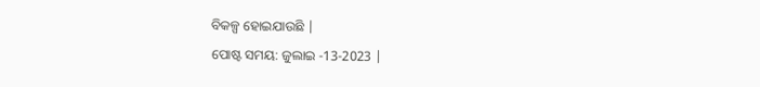ବିକଳ୍ପ ହୋଇଯାଉଛି |
ପୋଷ୍ଟ ସମୟ: ଜୁଲାଇ -13-2023 |